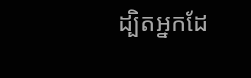ដ្បិតអ្នកដែ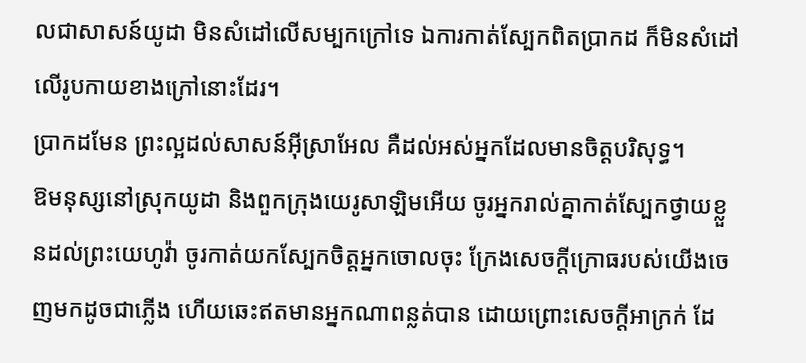លជាសាសន៍យូដា មិនសំដៅលើសម្បកក្រៅទេ ឯការកាត់ស្បែកពិតប្រាកដ ក៏មិនសំដៅលើរូបកាយខាងក្រៅនោះដែរ។
ប្រាកដមែន ព្រះល្អដល់សាសន៍អ៊ីស្រាអែល គឺដល់អស់អ្នកដែលមានចិត្តបរិសុទ្ធ។
ឱមនុស្សនៅស្រុកយូដា និងពួកក្រុងយេរូសាឡិមអើយ ចូរអ្នករាល់គ្នាកាត់ស្បែកថ្វាយខ្លួនដល់ព្រះយេហូវ៉ា ចូរកាត់យកស្បែកចិត្តអ្នកចោលចុះ ក្រែងសេចក្ដីក្រោធរបស់យើងចេញមកដូចជាភ្លើង ហើយឆេះឥតមានអ្នកណាពន្លត់បាន ដោយព្រោះសេចក្ដីអាក្រក់ ដែ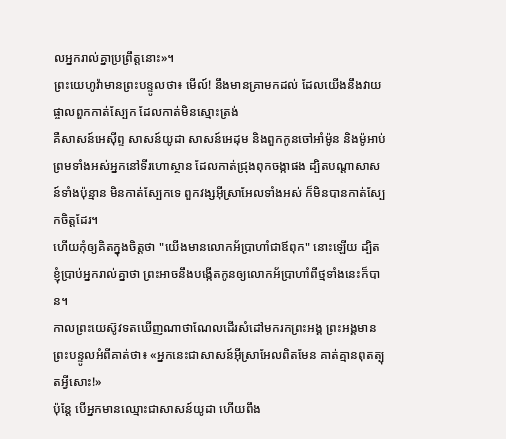លអ្នករាល់គ្នាប្រព្រឹត្តនោះ»។
ព្រះយេហូវ៉ាមានព្រះបន្ទូលថា៖ មើល៍! នឹងមានគ្រាមកដល់ ដែលយើងនឹងវាយផ្ចាលពួកកាត់ស្បែក ដែលកាត់មិនស្មោះត្រង់
គឺសាសន៍អេស៊ីព្ទ សាសន៍យូដា សាសន៍អេដុម និងពួកកូនចៅអាំម៉ូន និងម៉ូអាប់ ព្រមទាំងអស់អ្នកនៅទីរហោស្ថាន ដែលកាត់ជ្រុងពុកចង្កាផង ដ្បិតបណ្ដាសាសន៍ទាំងប៉ុន្មាន មិនកាត់ស្បែកទេ ពួកវង្សអ៊ីស្រាអែលទាំងអស់ ក៏មិនបានកាត់ស្បែកចិត្តដែរ។
ហើយកុំឲ្យគិតក្នុងចិត្តថា "យើងមានលោកអ័ប្រាហាំជាឪពុក" នោះឡើយ ដ្បិតខ្ញុំប្រាប់អ្នករាល់គ្នាថា ព្រះអាចនឹងបង្កើតកូនឲ្យលោកអ័ប្រាហាំពីថ្មទាំងនេះក៏បាន។
កាលព្រះយេស៊ូវទតឃើញណាថាណែលដើរសំដៅមករកព្រះអង្គ ព្រះអង្គមានព្រះបន្ទូលអំពីគាត់ថា៖ «អ្នកនេះជាសាសន៍អ៊ីស្រាអែលពិតមែន គាត់គ្មានពុតត្បុតអ្វីសោះ!»
ប៉ុន្តែ បើអ្នកមានឈ្មោះជាសាសន៍យូដា ហើយពឹង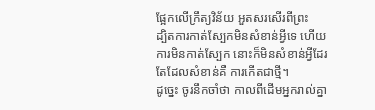ផ្អែកលើក្រឹត្យវិន័យ អួតសរសើរពីព្រះ
ដ្បិតការកាត់ស្បែកមិនសំខាន់អ្វីទេ ហើយការមិនកាត់ស្បែក នោះក៏មិនសំខាន់អ្វីដែរ តែដែលសំខាន់គឺ ការកើតជាថ្មី។
ដូច្នេះ ចូរនឹកចាំថា កាលពីដើមអ្នករាល់គ្នា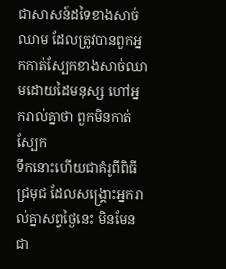ជាសាសន៍ដទៃខាងសាច់ឈាម ដែលត្រូវបានពួកអ្នកកាត់ស្បែកខាងសាច់ឈាមដោយដៃមនុស្ស ហៅអ្នករាល់គ្នាថា ពួកមិនកាត់ស្បែក
ទឹកនោះហើយជាគំរូពីពិធីជ្រមុជ ដែលសង្គ្រោះអ្នករាល់គ្នាសព្វថ្ងៃនេះ មិនមែនជា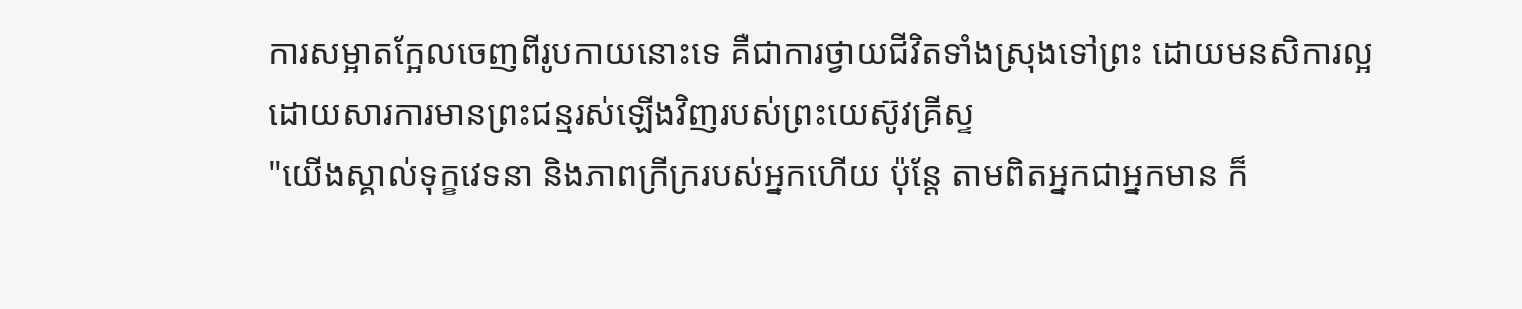ការសម្អាតក្អែលចេញពីរូបកាយនោះទេ គឺជាការថ្វាយជីវិតទាំងស្រុងទៅព្រះ ដោយមនសិការល្អ ដោយសារការមានព្រះជន្មរស់ឡើងវិញរបស់ព្រះយេស៊ូវគ្រីស្ទ
"យើងស្គាល់ទុក្ខវេទនា និងភាពក្រីក្ររបស់អ្នកហើយ ប៉ុន្តែ តាមពិតអ្នកជាអ្នកមាន ក៏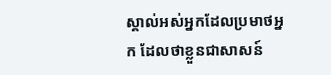ស្គាល់អស់អ្នកដែលប្រមាថអ្នក ដែលថាខ្លួនជាសាសន៍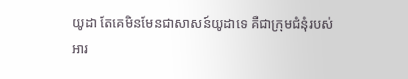យូដា តែគេមិនមែនជាសាសន៍យូដាទេ គឺជាក្រុមជំនុំរបស់អារ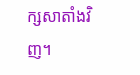ក្សសាតាំងវិញ។